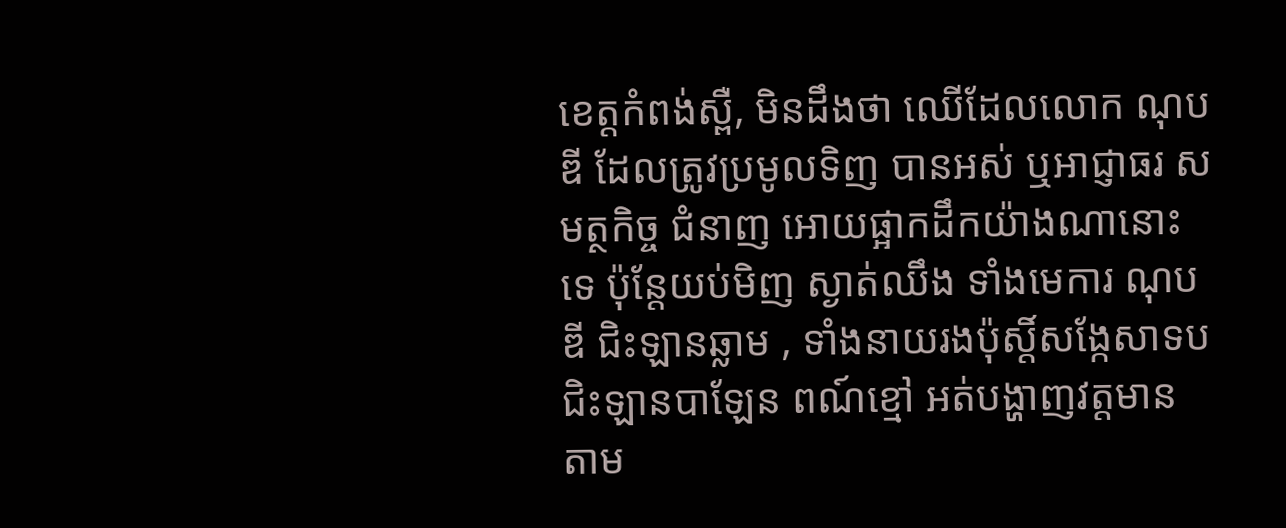ខេត្តកំពង់ស្ពឺ, មិនដឹងថា ឈើដែលលោក ណុប ឌី ដែលត្រូវប្រមូលទិញ បានអស់ ឬអាជ្ញាធរ សមត្ថកិច្ច ជំនាញ អោយផ្អាកដឹកយ៉ាងណានោះទេ ប៉ុន្តែយប់មិញ ស្ងាត់ឈឹង ទាំងមេការ ណុប ឌី ជិះឡានឆ្លាម , ទាំងនាយរងប៉ុស្តិ៍សង្កែសាទប ជិះឡានបាឡែន ពណ៍ខ្មៅ អត់បង្ហាញវត្តមាន តាម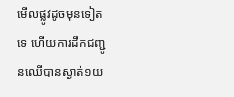មើលផ្លូវដូចមុនទៀតទេ ហើយការដឹកជញ្ជូនឈើបានស្ងាត់១យ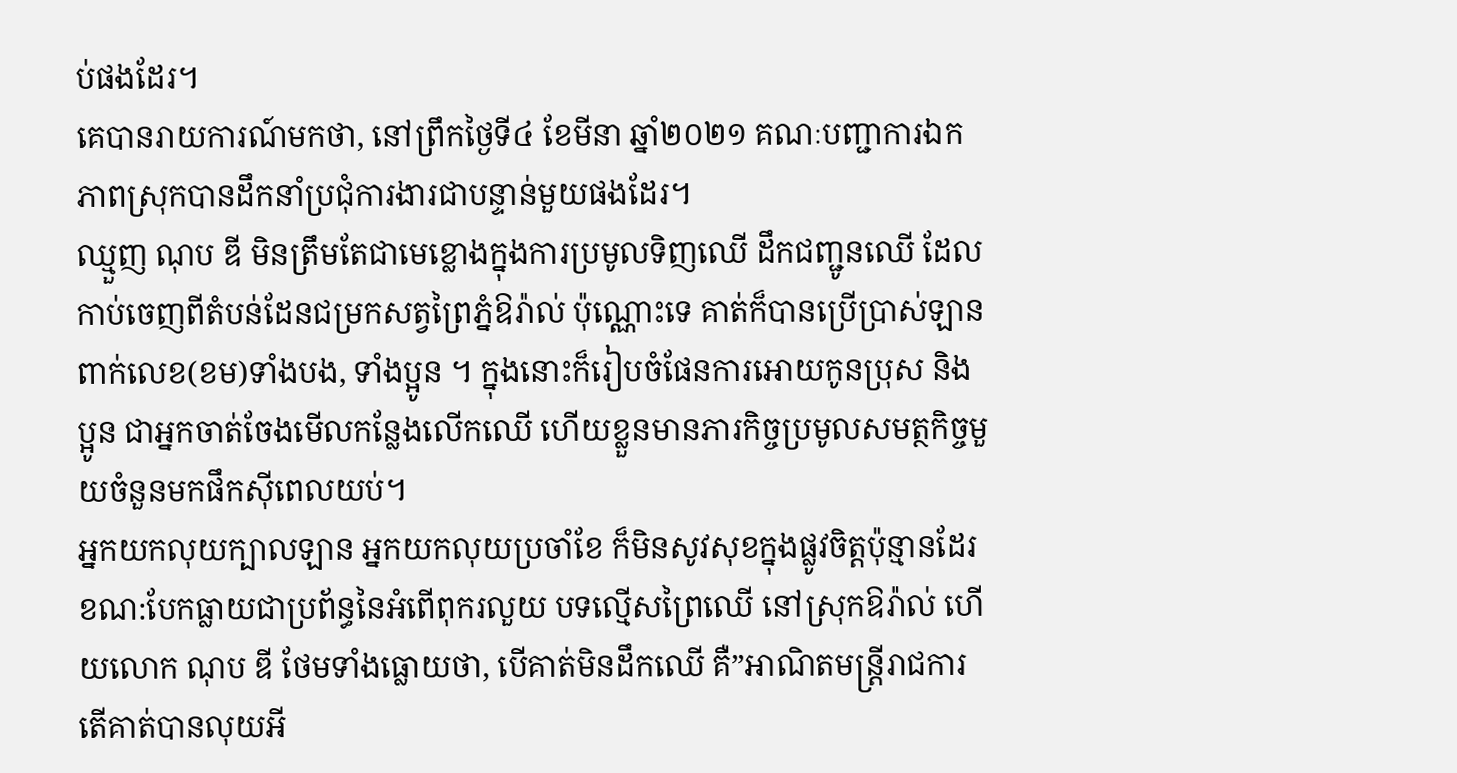ប់ផងដែរ។
គេបានរាយការណ៍មកថា, នៅព្រឹកថ្ងៃទី៤ ខែមីនា ឆ្នាំ២០២១ គណៈបញ្ជាការឯកភាពស្រុកបានដឹកនាំប្រជុំការងារជាបន្ទាន់មួយផងដែរ។
ឈ្មួញ ណុប ឌី មិនត្រឹមតែជាមេខ្លោងក្នុងការប្រមូលទិញឈើ ដឹកជញ្ជូនឈើ ដែលកាប់ចេញពីតំបន់ដែនជម្រកសត្វព្រៃភ្នំឱរ៉ាល់ ប៉ុណ្ណោះទេ គាត់ក៏បានប្រើប្រាស់ឡានពាក់លេខ(ខម)ទាំងបង, ទាំងប្អូន ។ ក្នុងនោះក៏រៀបចំផែនការអោយកូនប្រុស និងប្អូន ជាអ្នកចាត់ចែងមើលកន្លែងលើកឈើ ហើយខ្លួនមានភារកិច្ចប្រមូលសមត្ថកិច្ចមួយចំនួនមកផឹកស៊ីពេលយប់។
អ្នកយកលុយក្បាលឡាន អ្នកយកលុយប្រចាំខែ ក៏មិនសូវសុខក្នុងផ្លូវចិត្តប៉ុន្មានដែរ ខណ:បែកធ្លាយជាប្រព័ន្ធនៃអំពើពុករលួយ បទល្មើសព្រៃឈើ នៅស្រុកឱរ៉ាល់ ហើយលោក ណុប ឌី ថែមទាំងធ្លោយថា, បើគាត់មិនដឹកឈើ គឺ”អាណិតមន្ត្រីរាជការ តើគាត់បានលុយអី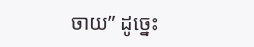ចាយ” ដូច្នេះ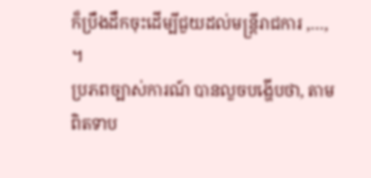ក៏ប្រឹងដឹកចុះដើម្បីជួយដល់មន្រ្តីរាជការ ,…, ។
ប្រភពច្បាស់ការណ៍ បានលួចបង្ហើបថា, តាមពិតទាប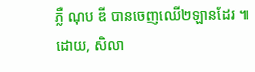ភ្លឺ ណុប ឌី បានចេញឈើ២ឡានដែរ ៕
ដោយ, សិលា